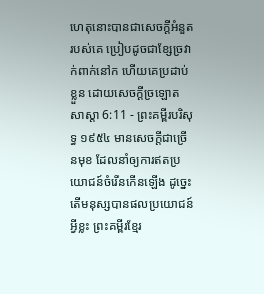ហេតុនោះបានជាសេចក្ដីអំនួតរបស់គេ ប្រៀបដូចជាខ្សែច្រវាក់ពាក់នៅក ហើយគេប្រដាប់ខ្លួន ដោយសេចក្ដីច្រឡោត
សាស្តា 6:11 - ព្រះគម្ពីរបរិសុទ្ធ ១៩៥៤ មានសេចក្ដីជាច្រើនមុខ ដែលនាំឲ្យការឥតប្រយោជន៍ចំរើនកើនឡើង ដូច្នេះ តើមនុស្សបានផលប្រយោជន៍អ្វីខ្លះ ព្រះគម្ពីរខ្មែរ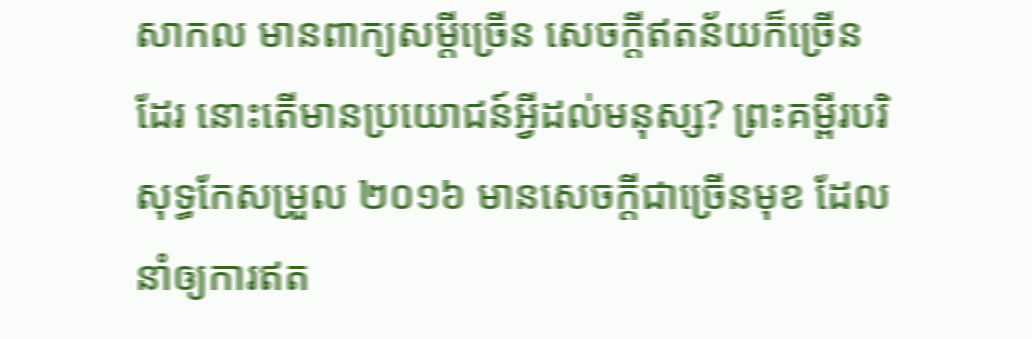សាកល មានពាក្យសម្ដីច្រើន សេចក្ដីឥតន័យក៏ច្រើនដែរ នោះតើមានប្រយោជន៍អ្វីដល់មនុស្ស? ព្រះគម្ពីរបរិសុទ្ធកែសម្រួល ២០១៦ មានសេចក្ដីជាច្រើនមុខ ដែលនាំឲ្យការឥត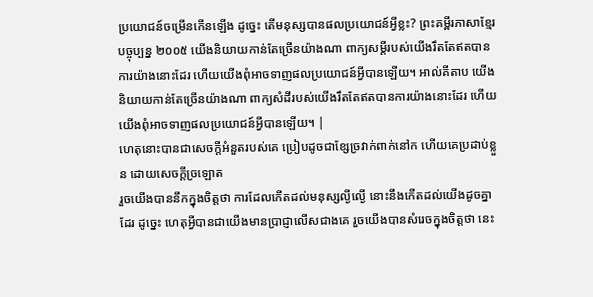ប្រយោជន៍ចម្រើនកើនឡើង ដូច្នេះ តើមនុស្សបានផលប្រយោជន៍អ្វីខ្លះ? ព្រះគម្ពីរភាសាខ្មែរបច្ចុប្បន្ន ២០០៥ យើងនិយាយកាន់តែច្រើនយ៉ាងណា ពាក្យសម្ដីរបស់យើងរឹតតែឥតបានការយ៉ាងនោះដែរ ហើយយើងពុំអាចទាញផលប្រយោជន៍អ្វីបានឡើយ។ អាល់គីតាប យើងនិយាយកាន់តែច្រើនយ៉ាងណា ពាក្យសំដីរបស់យើងរឹតតែឥតបានការយ៉ាងនោះដែរ ហើយយើងពុំអាចទាញផលប្រយោជន៍អ្វីបានឡើយ។ |
ហេតុនោះបានជាសេចក្ដីអំនួតរបស់គេ ប្រៀបដូចជាខ្សែច្រវាក់ពាក់នៅក ហើយគេប្រដាប់ខ្លួន ដោយសេចក្ដីច្រឡោត
រួចយើងបាននឹកក្នុងចិត្តថា ការដែលកើតដល់មនុស្សល្ងីល្ងើ នោះនឹងកើតដល់យើងដូចគ្នាដែរ ដូច្នេះ ហេតុអ្វីបានជាយើងមានប្រាជ្ញាលើសជាងគេ រួចយើងបានសំរេចក្នុងចិត្តថា នេះ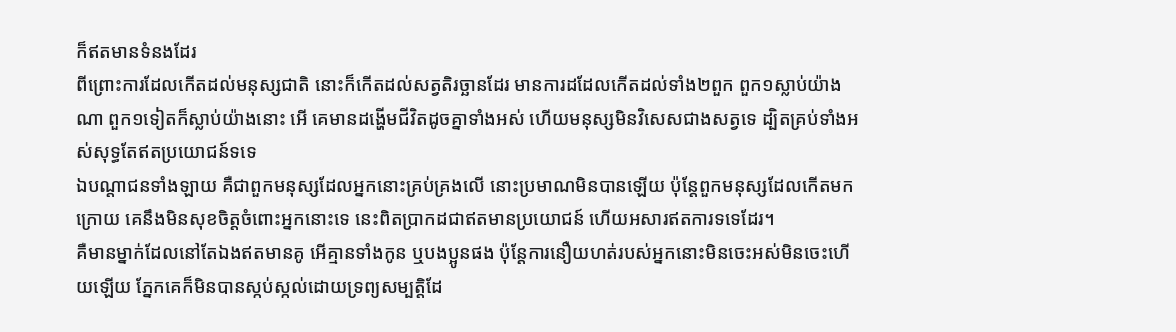ក៏ឥតមានទំនងដែរ
ពីព្រោះការដែលកើតដល់មនុស្សជាតិ នោះក៏កើតដល់សត្វតិរច្ឆានដែរ មានការដដែលកើតដល់ទាំង២ពួក ពួក១ស្លាប់យ៉ាងណា ពួក១ទៀតក៏ស្លាប់យ៉ាងនោះ អើ គេមានដង្ហើមជីវិតដូចគ្នាទាំងអស់ ហើយមនុស្សមិនវិសេសជាងសត្វទេ ដ្បិតគ្រប់ទាំងអស់សុទ្ធតែឥតប្រយោជន៍ទទេ
ឯបណ្តាជនទាំងឡាយ គឺជាពួកមនុស្សដែលអ្នកនោះគ្រប់គ្រងលើ នោះប្រមាណមិនបានឡើយ ប៉ុន្តែពួកមនុស្សដែលកើតមកក្រោយ គេនឹងមិនសុខចិត្តចំពោះអ្នកនោះទេ នេះពិតប្រាកដជាឥតមានប្រយោជន៍ ហើយអសារឥតការទទេដែរ។
គឺមានម្នាក់ដែលនៅតែឯងឥតមានគូ អើគ្មានទាំងកូន ឬបងប្អូនផង ប៉ុន្តែការនឿយហត់របស់អ្នកនោះមិនចេះអស់មិនចេះហើយឡើយ ភ្នែកគេក៏មិនបានស្កប់ស្កល់ដោយទ្រព្យសម្បត្តិដែ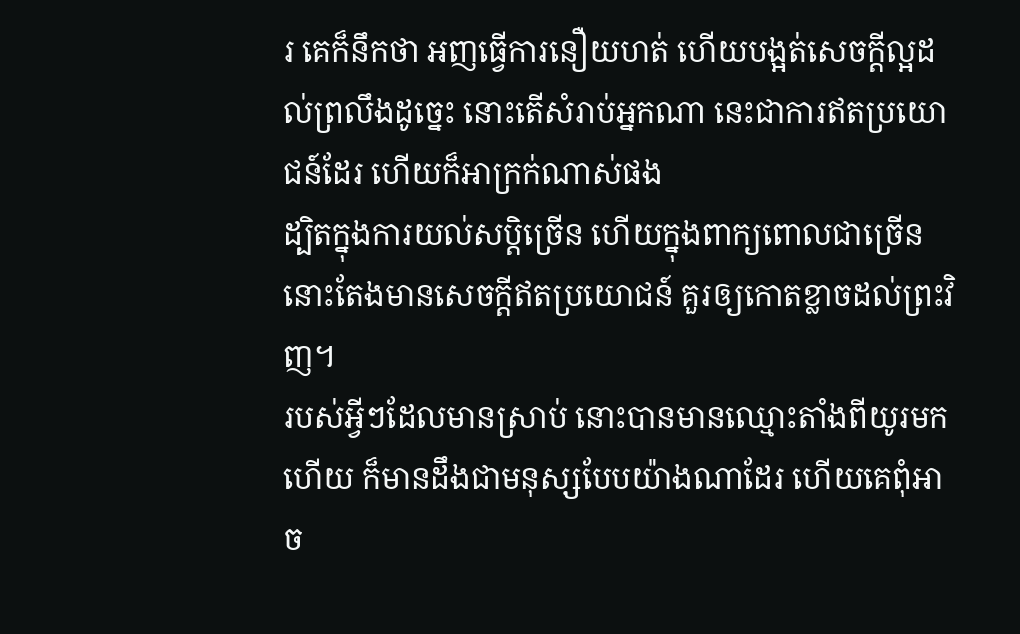រ គេក៏នឹកថា អញធ្វើការនឿយហត់ ហើយបង្អត់សេចក្ដីល្អដល់ព្រលឹងដូច្នេះ នោះតើសំរាប់អ្នកណា នេះជាការឥតប្រយោជន៍ដែរ ហើយក៏អាក្រក់ណាស់ផង
ដ្បិតក្នុងការយល់សប្តិច្រើន ហើយក្នុងពាក្យពោលជាច្រើន នោះតែងមានសេចក្ដីឥតប្រយោជន៍ គួរឲ្យកោតខ្លាចដល់ព្រះវិញ។
របស់អ្វីៗដែលមានស្រាប់ នោះបានមានឈ្មោះតាំងពីយូរមកហើយ ក៏មានដឹងជាមនុស្សបែបយ៉ាងណាដែរ ហើយគេពុំអាច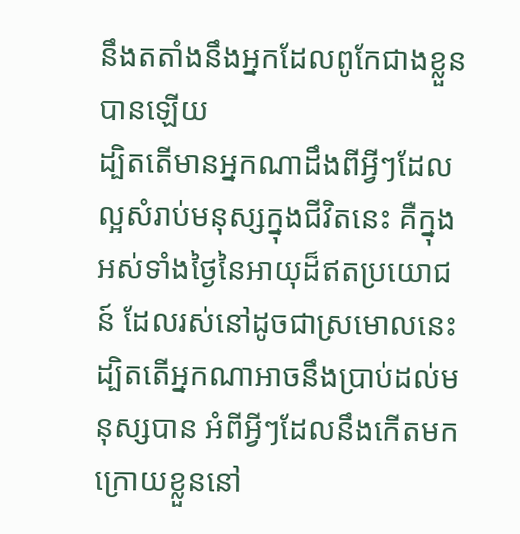នឹងតតាំងនឹងអ្នកដែលពូកែជាងខ្លួនបានឡើយ
ដ្បិតតើមានអ្នកណាដឹងពីអ្វីៗដែលល្អសំរាប់មនុស្សក្នុងជីវិតនេះ គឺក្នុងអស់ទាំងថ្ងៃនៃអាយុដ៏ឥតប្រយោជន៍ ដែលរស់នៅដូចជាស្រមោលនេះ ដ្បិតតើអ្នកណាអាចនឹងប្រាប់ដល់មនុស្សបាន អំពីអ្វីៗដែលនឹងកើតមកក្រោយខ្លួននៅ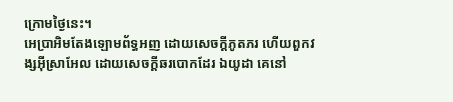ក្រោមថ្ងៃនេះ។
អេប្រាអិមតែងឡោមព័ទ្ធអញ ដោយសេចក្ដីភូតភរ ហើយពួកវង្សអ៊ីស្រាអែល ដោយសេចក្ដីឆរបោកដែរ ឯយូដា គេនៅ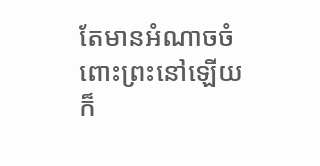តែមានអំណាចចំពោះព្រះនៅឡើយ ក៏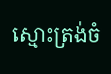ស្មោះត្រង់ចំ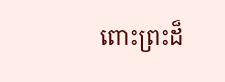ពោះព្រះដ៏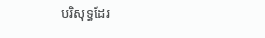បរិសុទ្ធដែរ